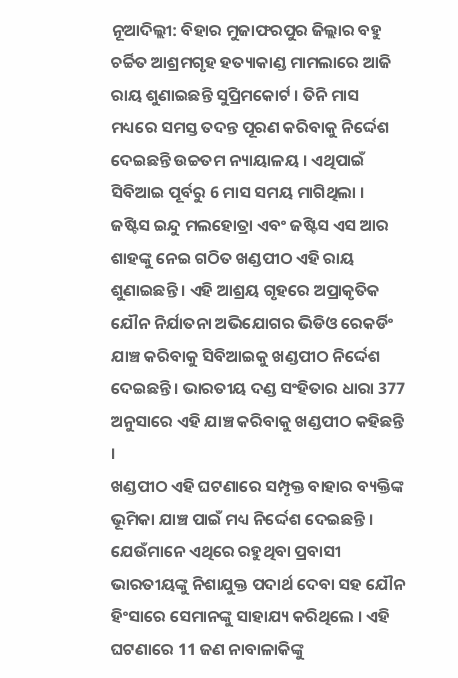ନୂଆଦିଲ୍ଲୀ: ବିହାର ମୁଜାଫରପୁର ଜିଲ୍ଲାର ବହୁ ଚର୍ଚ୍ଚିତ ଆଶ୍ରମଗୃହ ହତ୍ୟାକାଣ୍ଡ ମାମଲାରେ ଆଜି ରାୟ ଶୁଣାଇଛନ୍ତି ସୁପ୍ରିମକୋର୍ଟ । ତିନି ମାସ ମଧ୍ୟରେ ସମସ୍ତ ତଦନ୍ତ ପୂରଣ କରିବାକୁ ନିର୍ଦ୍ଦେଶ ଦେଇଛନ୍ତି ଉଚ୍ଚତମ ନ୍ୟାୟାଳୟ । ଏଥିପାଇଁ ସିବିଆଇ ପୂର୍ବରୁ 6 ମାସ ସମୟ ମାଗିଥିଲା ।
ଜଷ୍ଟିସ ଇନ୍ଦୁ ମଲହୋତ୍ରା ଏବଂ ଜଷ୍ଟିସ ଏସ ଆର ଶାହଙ୍କୁ ନେଇ ଗଠିତ ଖଣ୍ଡପୀଠ ଏହି ରାୟ ଶୁଣାଇଛନ୍ତି । ଏହି ଆଶ୍ରୟ ଗୃହରେ ଅପ୍ରାକୃତିକ ଯୌନ ନିର୍ଯାତନା ଅଭିଯୋଗର ଭିଡିଓ ରେକର୍ଡିଂ ଯାଞ୍ଚ କରିବାକୁ ସିବିଆଇକୁ ଖଣ୍ଡପୀଠ ନିର୍ଦ୍ଦେଶ ଦେଇଛନ୍ତି । ଭାରତୀୟ ଦଣ୍ଡ ସଂହିତାର ଧାରା 377 ଅନୁସାରେ ଏହି ଯାଞ୍ଚ କରିବାକୁ ଖଣ୍ଡପୀଠ କହିଛନ୍ତି ।
ଖଣ୍ଡପୀଠ ଏହି ଘଟଣାରେ ସମ୍ପୃକ୍ତ ବାହାର ବ୍ୟକ୍ତିଙ୍କ ଭୂମିକା ଯାଞ୍ଚ ପାଇଁ ମଧ୍ୟ ନିର୍ଦ୍ଦେଶ ଦେଇଛନ୍ତି । ଯେଉଁମାନେ ଏଥିରେ ରହୁଥିବା ପ୍ରବାସୀ ଭାରତୀୟଙ୍କୁ ନିଶାଯୁକ୍ତ ପଦାର୍ଥ ଦେବା ସହ ଯୌନ ହିଂସାରେ ସେମାନଙ୍କୁ ସାହାଯ୍ୟ କରିଥିଲେ । ଏହି ଘଟଣାରେ 11 ଜଣ ନାବାଳାକିଙ୍କୁ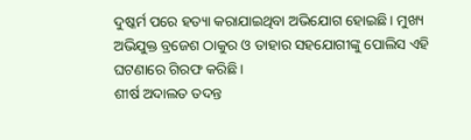ଦୁଷ୍କର୍ମ ପରେ ହତ୍ୟା କରାଯାଇଥିବା ଅଭିଯୋଗ ହୋଇଛି । ମୁଖ୍ୟ ଅଭିଯୁକ୍ତ ବ୍ରଜେଶ ଠାକୁର ଓ ତାହାର ସହଯୋଗୀଙ୍କୁ ପୋଲିସ ଏହି ଘଟଣାରେ ଗିରଫ କରିଛି ।
ଶୀର୍ଷ ଅଦାଲତ ତଦନ୍ତ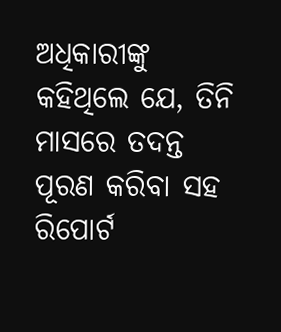ଅଧିକାରୀଙ୍କୁ କହିଥିଲେ ଯେ, ତିନି ମାସରେ ତଦନ୍ତ ପୂରଣ କରିବା ସହ ରିପୋର୍ଟ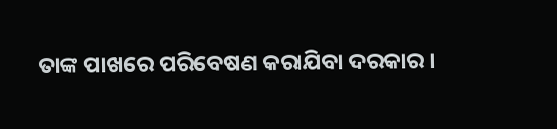ତାଙ୍କ ପାଖରେ ପରିବେଷଣ କରାଯିବା ଦରକାର ।